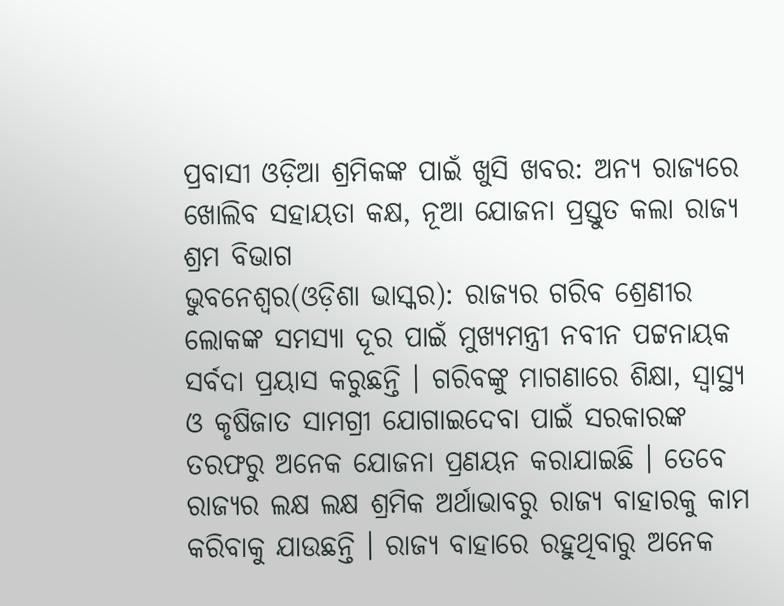ପ୍ରବାସୀ ଓଡ଼ିଆ ଶ୍ରମିକଙ୍କ ପାଇଁ ଖୁସି ଖବର: ଅନ୍ୟ ରାଜ୍ୟରେ ଖୋଲିବ ସହାୟତା କକ୍ଷ, ନୂଆ ଯୋଜନା ପ୍ରସ୍ତୁତ କଲା ରାଜ୍ୟ ଶ୍ରମ ବିଭାଗ
ଭୁବନେଶ୍ୱର(ଓଡ଼ିଶା ଭାସ୍କର): ରାଜ୍ୟର ଗରିବ ଶ୍ରେଣୀର ଲୋକଙ୍କ ସମସ୍ୟା ଦୂର ପାଇଁ ମୁଖ୍ୟମନ୍ତ୍ରୀ ନବୀନ ପଟ୍ଟନାୟକ ସର୍ବଦା ପ୍ରୟାସ କରୁଛନ୍ତି । ଗରିବଙ୍କୁ ମାଗଣାରେ ଶିକ୍ଷା, ସ୍ୱାସ୍ଥ୍ୟ ଓ କୃଷିଜାତ ସାମଗ୍ରୀ ଯୋଗାଇଦେବା ପାଇଁ ସରକାରଙ୍କ ତରଫରୁ ଅନେକ ଯୋଜନା ପ୍ରଣୟନ କରାଯାଇଛି । ତେବେ ରାଜ୍ୟର ଲକ୍ଷ ଲକ୍ଷ ଶ୍ରମିକ ଅର୍ଥାଭାବରୁ ରାଜ୍ୟ ବାହାରକୁ କାମ କରିବାକୁ ଯାଉଛନ୍ତି । ରାଜ୍ୟ ବାହାରେ ରହୁଥିବାରୁ ଅନେକ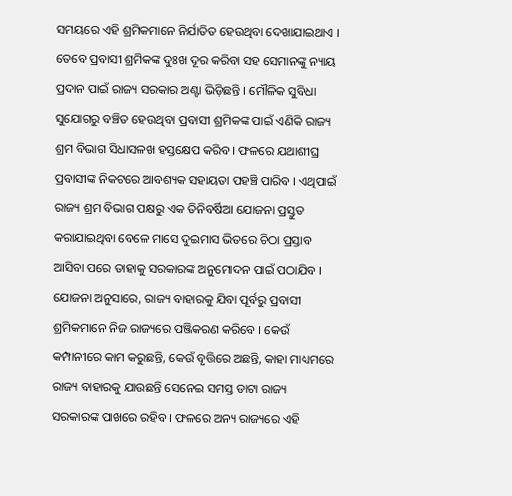ସମୟରେ ଏହି ଶ୍ରମିକମାନେ ନିର୍ଯାତିତ ହେଉଥିବା ଦେଖାଯାଇଥାଏ ।
ତେବେ ପ୍ରବାସୀ ଶ୍ରମିକଙ୍କ ଦୁଃଖ ଦୂର କରିବା ସହ ସେମାନଙ୍କୁ ନ୍ୟାୟ ପ୍ରଦାନ ପାଇଁ ରାଜ୍ୟ ସରକାର ଅଣ୍ଟା ଭିଡ଼ିଛନ୍ତି । ମୌଳିକ ସୁବିଧା ସୁଯୋଗରୁ ବଞ୍ଚିତ ହେଉଥିବା ପ୍ରବାସୀ ଶ୍ରମିକଙ୍କ ପାଇଁ ଏଣିକି ରାଜ୍ୟ ଶ୍ରମ ବିଭାଗ ସିଧାସଳଖ ହସ୍ତକ୍ଷେପ କରିବ । ଫଳରେ ଯଥାଶୀଘ୍ର ପ୍ରବାସୀଙ୍କ ନିକଟରେ ଆବଶ୍ୟକ ସହାୟତା ପହଞ୍ଚି ପାରିବ । ଏଥିପାଇଁ ରାଜ୍ୟ ଶ୍ରମ ବିଭାଗ ପକ୍ଷରୁ ଏକ ତିନିବର୍ଷିଆ ଯୋଜନା ପ୍ରସ୍ତୁତ କରାଯାଇଥିବା ବେଳେ ମାସେ ଦୁଇମାସ ଭିତରେ ଚିଠା ପ୍ରସ୍ତାବ ଆସିବା ପରେ ତାହାକୁ ସରକାରଙ୍କ ଅନୁମୋଦନ ପାଇଁ ପଠାଯିବ ।
ଯୋଜନା ଅନୁସାରେ, ରାଜ୍ୟ ବାହାରକୁ ଯିବା ପୂର୍ବରୁ ପ୍ରବାସୀ ଶ୍ରମିକମାନେ ନିଜ ରାଜ୍ୟରେ ପଞ୍ଜିକରଣ କରିବେ । କେଉଁ କମ୍ପାନୀରେ କାମ କରୁଛନ୍ତି, କେଉଁ ବୃତ୍ତିରେ ଅଛନ୍ତି, କାହା ମାଧ୍ୟମରେ ରାଜ୍ୟ ବାହାରକୁ ଯାଉଛନ୍ତି ସେନେଇ ସମସ୍ତ ଡାଟା ରାଜ୍ୟ ସରକାରଙ୍କ ପାଖରେ ରହିବ । ଫଳରେ ଅନ୍ୟ ରାଜ୍ୟରେ ଏହି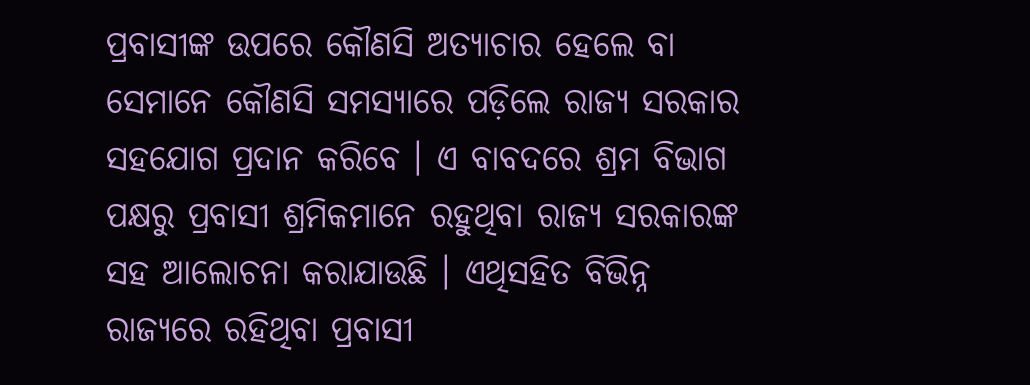ପ୍ରବାସୀଙ୍କ ଉପରେ କୌଣସି ଅତ୍ୟାଚାର ହେଲେ ବା ସେମାନେ କୌଣସି ସମସ୍ୟାରେ ପଡ଼ିଲେ ରାଜ୍ୟ ସରକାର ସହଯୋଗ ପ୍ରଦାନ କରିବେ । ଏ ବାବଦରେ ଶ୍ରମ ବିଭାଗ ପକ୍ଷରୁ ପ୍ରବାସୀ ଶ୍ରମିକମାନେ ରହୁଥିବା ରାଜ୍ୟ ସରକାରଙ୍କ ସହ ଆଲୋଚନା କରାଯାଉଛି । ଏଥିସହିତ ବିଭିନ୍ନ ରାଜ୍ୟରେ ରହିଥିବା ପ୍ରବାସୀ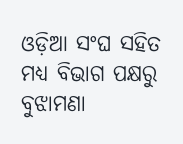ଓଡ଼ିଆ ସଂଘ ସହିତ ମଧ୍ୟ ବିଭାଗ ପକ୍ଷରୁ ବୁଝାମଣା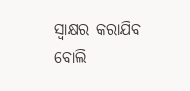ସ୍ୱାକ୍ଷର କରାଯିବ ବୋଲି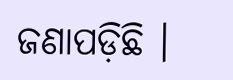ଜଣାପଡ଼ିଛି ।